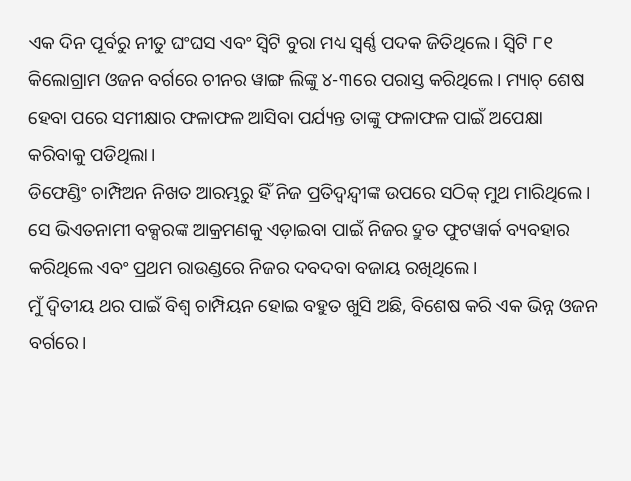ଏକ ଦିନ ପୂର୍ବରୁ ନୀତୁ ଘଂଘସ ଏବଂ ସ୍ୱିଟି ବୁରା ମଧ୍ୟ ସ୍ୱର୍ଣ୍ଣ ପଦକ ଜିତିଥିଲେ। ସ୍ୱିଟି ୮୧ କିଲୋଗ୍ରାମ ଓଜନ ବର୍ଗରେ ଚୀନର ୱାଙ୍ଗ ଲିଙ୍କୁ ୪-୩ରେ ପରାସ୍ତ କରିଥିଲେ। ମ୍ୟାଚ୍ ଶେଷ ହେବା ପରେ ସମୀକ୍ଷାର ଫଳାଫଳ ଆସିବା ପର୍ଯ୍ୟନ୍ତ ତାଙ୍କୁ ଫଳାଫଳ ପାଇଁ ଅପେକ୍ଷା କରିବାକୁ ପଡିଥିଲା।
ଡିଫେଣ୍ଡିଂ ଚାମ୍ପିଅନ ନିଖତ ଆରମ୍ଭରୁ ହିଁ ନିଜ ପ୍ରତିଦ୍ୱନ୍ଦ୍ୱୀଙ୍କ ଉପରେ ସଠିକ୍ ମୁଥ ମାରିଥିଲେ। ସେ ଭିଏତନାମୀ ବକ୍ସରଙ୍କ ଆକ୍ରମଣକୁ ଏଡ଼ାଇବା ପାଇଁ ନିଜର ଦ୍ରୁତ ଫୁଟୱାର୍କ ବ୍ୟବହାର କରିଥିଲେ ଏବଂ ପ୍ରଥମ ରାଉଣ୍ଡରେ ନିଜର ଦବଦବା ବଜାୟ ରଖିଥିଲେ।
ମୁଁ ଦ୍ୱିତୀୟ ଥର ପାଇଁ ବିଶ୍ୱ ଚାମ୍ପିୟନ ହୋଇ ବହୁତ ଖୁସି ଅଛି, ବିଶେଷ କରି ଏକ ଭିନ୍ନ ଓଜନ ବର୍ଗରେ।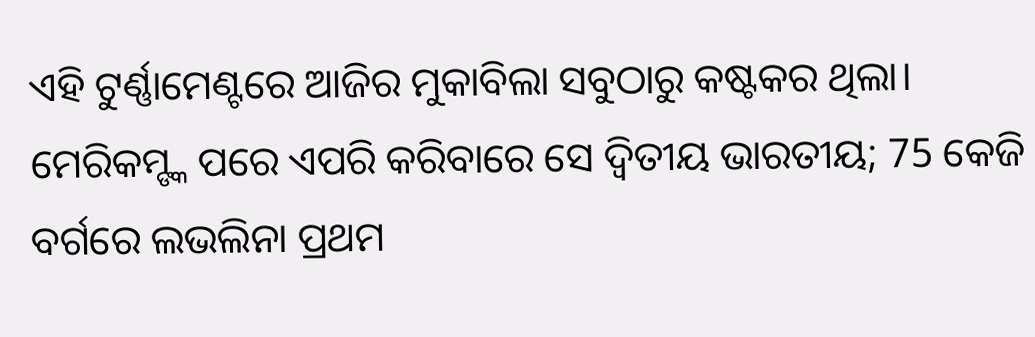ଏହି ଟୁର୍ଣ୍ଣାମେଣ୍ଟରେ ଆଜିର ମୁକାବିଲା ସବୁଠାରୁ କଷ୍ଟକର ଥିଲା।
ମେରିକମ୍ଙ୍କ ପରେ ଏପରି କରିବାରେ ସେ ଦ୍ଵିତୀୟ ଭାରତୀୟ; 75 କେଜି ବର୍ଗରେ ଲଭଲିନା ପ୍ରଥମ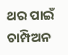ଥର ପାଇଁ ଚାମ୍ପିଅନ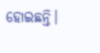ହୋଇଛନ୍ତି।